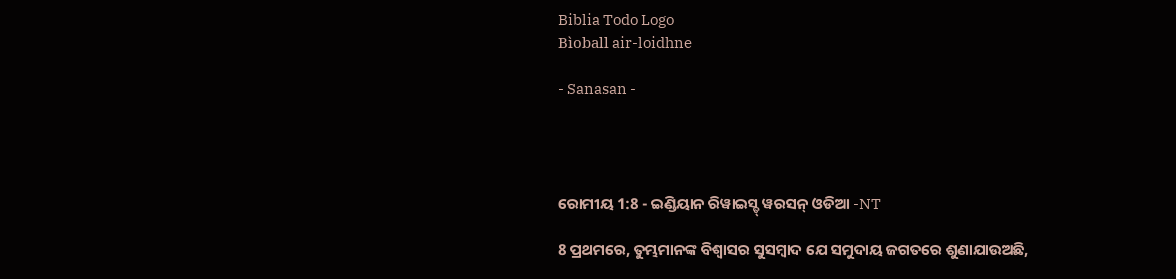Biblia Todo Logo
Bìoball air-loidhne

- Sanasan -




ରୋମୀୟ 1:8 - ଇଣ୍ଡିୟାନ ରିୱାଇସ୍ଡ୍ ୱରସନ୍ ଓଡିଆ -NT

8 ପ୍ରଥମରେ, ତୁମ୍ଭମାନଙ୍କ ବିଶ୍ୱାସର ସୁସମ୍ବାଦ ଯେ ସମୁଦାୟ ଜଗତରେ ଶୁଣାଯାଉଅଛି,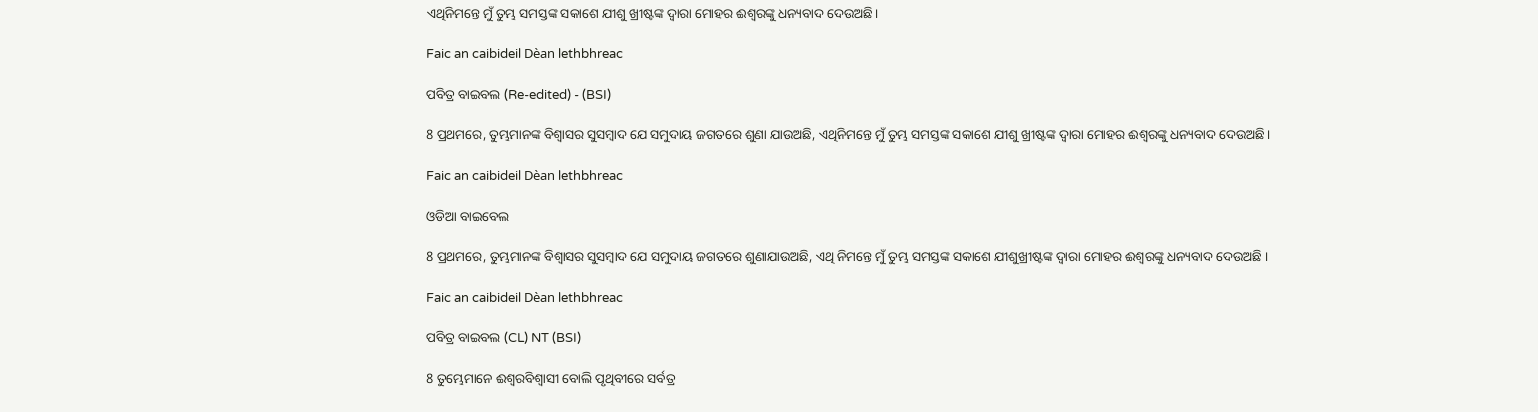ଏଥିନିମନ୍ତେ ମୁଁ ତୁମ୍ଭ ସମସ୍ତଙ୍କ ସକାଶେ ଯୀଶୁ ଖ୍ରୀଷ୍ଟଙ୍କ ଦ୍ୱାରା ମୋହର ଈଶ୍ବରଙ୍କୁ ଧନ୍ୟବାଦ ଦେଉଅଛି।

Faic an caibideil Dèan lethbhreac

ପବିତ୍ର ବାଇବଲ (Re-edited) - (BSI)

8 ପ୍ରଥମରେ, ତୁମ୍ଭମାନଙ୍କ ବିଶ୍ଵାସର ସୁସମ୍ଵାଦ ଯେ ସମୁଦାୟ ଜଗତରେ ଶୁଣା ଯାଉଅଛି, ଏଥିନିମନ୍ତେ ମୁଁ ତୁମ୍ଭ ସମସ୍ତଙ୍କ ସକାଶେ ଯୀଶୁ ଖ୍ରୀଷ୍ଟଙ୍କ ଦ୍ଵାରା ମୋହର ଈଶ୍ଵରଙ୍କୁ ଧନ୍ୟବାଦ ଦେଉଅଛି।

Faic an caibideil Dèan lethbhreac

ଓଡିଆ ବାଇବେଲ

8 ପ୍ରଥମରେ, ତୁମ୍ଭମାନଙ୍କ ବିଶ୍ୱାସର ସୁସମ୍ବାଦ ଯେ ସମୁଦାୟ ଜଗତରେ ଶୁଣାଯାଉଅଛି, ଏଥି ନିମନ୍ତେ ମୁଁ ତୁମ୍ଭ ସମସ୍ତଙ୍କ ସକାଶେ ଯୀଶୁଖ୍ରୀଷ୍ଟଙ୍କ ଦ୍ୱାରା ମୋହର ଈଶ୍ୱରଙ୍କୁ ଧନ୍ୟବାଦ ଦେଉଅଛି ।

Faic an caibideil Dèan lethbhreac

ପବିତ୍ର ବାଇବଲ (CL) NT (BSI)

8 ତୁମ୍ଭେମାନେ ଈଶ୍ୱରବିଶ୍ୱାସୀ ବୋଲି ପୃଥିବୀରେ ସର୍ବତ୍ର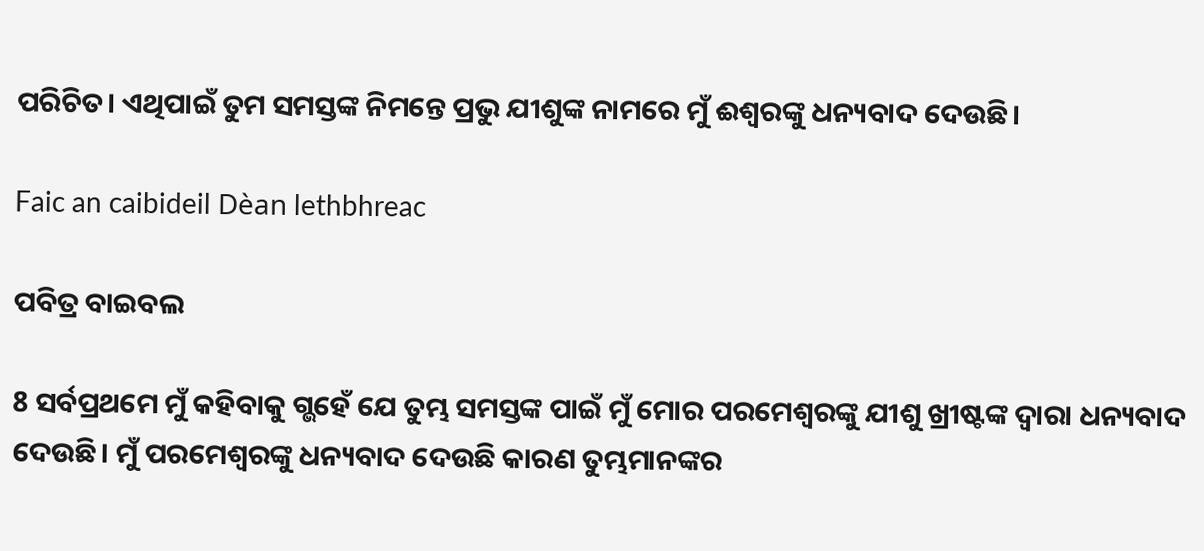ପରିଚିତ। ଏଥିପାଇଁ ତୁମ ସମସ୍ତଙ୍କ ନିମନ୍ତେ ପ୍ରଭୁ ଯୀଶୁଙ୍କ ନାମରେ ମୁଁ ଈଶ୍ୱରଙ୍କୁ ଧନ୍ୟବାଦ ଦେଉଛି।

Faic an caibideil Dèan lethbhreac

ପବିତ୍ର ବାଇବଲ

8 ସର୍ବପ୍ରଥମେ ମୁଁ କହିବାକୁ ଗ୍ଭହେଁ ଯେ ତୁମ୍ଭ ସମସ୍ତଙ୍କ ପାଇଁ ମୁଁ ମୋର ପରମେଶ୍ୱରଙ୍କୁ ଯୀଶୁ ଖ୍ରୀଷ୍ଟଙ୍କ ଦ୍ୱାରା ଧନ୍ୟବାଦ ଦେଉଛି। ମୁଁ ପରମେଶ୍ୱରଙ୍କୁ ଧନ୍ୟବାଦ ଦେଉଛି କାରଣ ତୁମ୍ଭମାନଙ୍କର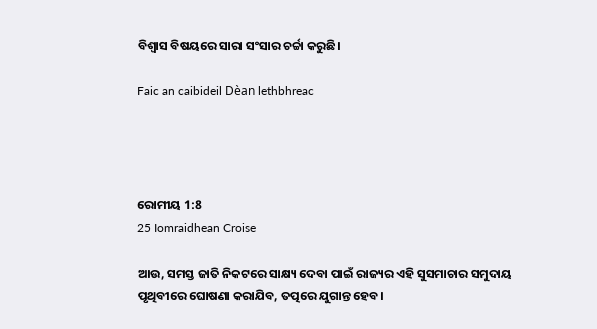ବିଶ୍ୱାସ ବିଷୟରେ ସାରା ସଂସାର ଚର୍ଚ୍ଚା କରୁଛି।

Faic an caibideil Dèan lethbhreac




ରୋମୀୟ 1:8
25 Iomraidhean Croise

ଆଉ, ସମସ୍ତ ଜାତି ନିକଟରେ ସାକ୍ଷ୍ୟ ଦେବା ପାଇଁ ରାଜ୍ୟର ଏହି ସୁସମାଚାର ସମୁଦାୟ ପୃଥିବୀରେ ଘୋଷଣା କରାଯିବ, ତତ୍ପରେ ଯୁଗାନ୍ତ ହେବ।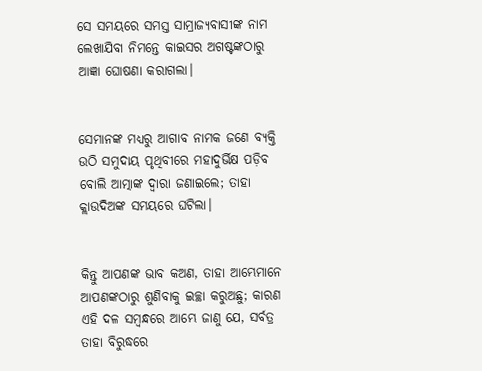ସେ ସମୟରେ ସମସ୍ତ ସାମ୍ରାଜ୍ୟବାସୀଙ୍କ ନାମ ଲେଖାଯିବା ନିମନ୍ତେ କାଇସର ଅଗଷ୍ଟଙ୍କଠାରୁ ଆଜ୍ଞା ଘୋଷଣା କରାଗଲା।


ସେମାନଙ୍କ ମଧ୍ୟରୁ ଆଗାବ ନାମକ ଜଣେ ବ୍ୟକ୍ତି ଉଠି ସମୁଦାୟ ପୃଥିବୀରେ ମହାଦୁର୍ଭିକ୍ଷ ପଡ଼ିବ ବୋଲି ଆତ୍ମାଙ୍କ ଦ୍ୱାରା ଜଣାଇଲେ; ତାହା କ୍ଲାଉଦିଅଙ୍କ ସମୟରେ ଘଟିଲା।


କିନ୍ତୁ ଆପଣଙ୍କ ଭାବ କଅଣ, ତାହା ଆମ୍ଭେମାନେ ଆପଣଙ୍କଠାରୁ ଶୁଣିବାକୁ ଇଚ୍ଛା କରୁଅଛୁ; କାରଣ ଏହି ଦଳ ସମ୍ବନ୍ଧରେ ଆମ୍ଭେ ଜାଣୁ ଯେ, ସର୍ବତ୍ର ତାହା ବିରୁଦ୍ଧରେ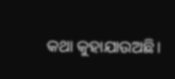କଥା କୁହାଯାଉଅଛି।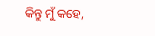କିନ୍ତୁ ମୁଁ କହେ,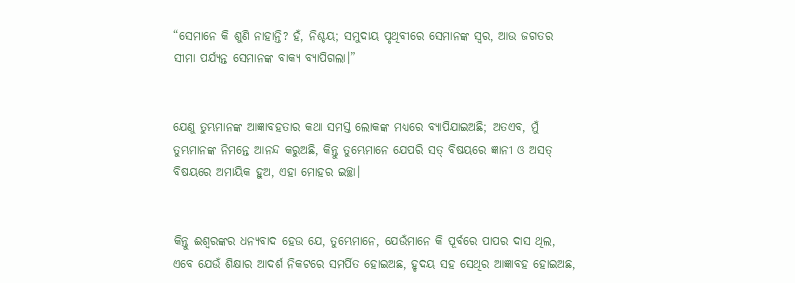“ସେମାନେ କି ଶୁଣି ନାହାନ୍ତି? ହଁ, ନିଶ୍ଚୟ; ସମୁଦାୟ ପୃଥିବୀରେ ସେମାନଙ୍କ ସ୍ୱର, ଆଉ ଜଗତର ସୀମା ପର୍ଯ୍ୟନ୍ତ ସେମାନଙ୍କ ବାକ୍ୟ ବ୍ୟାପିଗଲା।”


ଯେଣୁ ତୁମ୍ଭମାନଙ୍କ ଆଜ୍ଞାବହତାର କଥା ସମସ୍ତ ଲୋକଙ୍କ ମଧ୍ୟରେ ବ୍ୟାପିଯାଇଅଛି; ଅତଏବ, ମୁଁ ତୁମ୍ଭମାନଙ୍କ ନିମନ୍ତେ ଆନନ୍ଦ କରୁଅଛି, କିନ୍ତୁ ତୁମ୍ଭେମାନେ ଯେପରି ସତ୍ ବିଷୟରେ ଜ୍ଞାନୀ ଓ ଅସତ୍‍ ବିଷୟରେ ଅମାୟିକ ହୁଅ, ଏହା ମୋହର ଇଚ୍ଛା।


କିନ୍ତୁ ଈଶ୍ବରଙ୍କର ଧନ୍ୟବାଦ ହେଉ ଯେ, ତୁମ୍ଭେମାନେ, ଯେଉଁମାନେ କି ପୂର୍ବରେ ପାପର ଦାସ ଥିଲ, ଏବେ ଯେଉଁ ଶିକ୍ଷାର ଆଦର୍ଶ ନିକଟରେ ସମର୍ପିତ ହୋଇଅଛ, ହୃଦୟ ସହ ସେଥିର ଆଜ୍ଞାବହ ହୋଇଅଛ,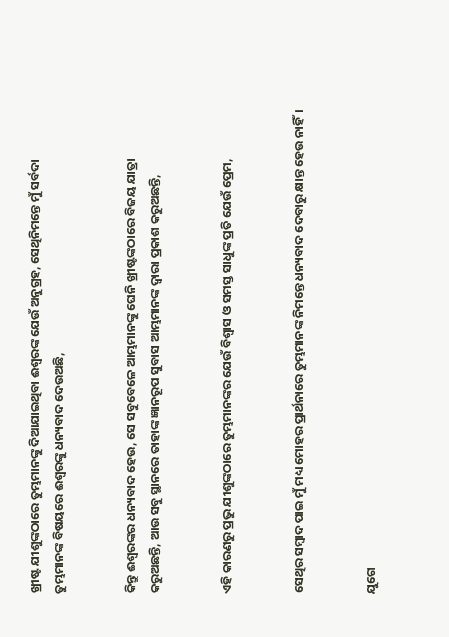ଖ୍ରୀଷ୍ଟ ଯୀଶୁଙ୍କଠାରେ ତୁମ୍ଭମାନଙ୍କୁ ଦିଆଯାଇଥିବା ଈଶ୍ବରଙ୍କ ଯେଉଁ ଅନୁଗ୍ରହ, ସେଥିନିମନ୍ତେ ମୁଁ ସର୍ବଦା ତୁମ୍ଭମାନଙ୍କ ବିଷୟରେ ଈଶ୍ବରଙ୍କୁ ଧନ୍ୟବାଦ ଦେଉଅଛି,


କିନ୍ତୁ ଈଶ୍ବରଙ୍କର ଧନ୍ୟବାଦ ହେଉ, ସେ ସବୁବେଳେ ଆମ୍ଭମାନଙ୍କୁ ଘେନି ଖ୍ରୀଷ୍ଟଙ୍କଠାରେ ବିଜୟ ଯାତ୍ରା କରୁଅଛନ୍ତି, ଆଉ ସବୁ ସ୍ଥାନରେ ତାହାଙ୍କ ଜ୍ଞାନରୂପ ସୁବାସ ଆମ୍ଭମାନଙ୍କ ଦ୍ୱାରା ପ୍ରକାଶ କରୁଅଛନ୍ତି,


ଏହି କାରଣରୁ ପ୍ରଭୁ ଯୀଶୁଙ୍କଠାରେ ତୁମ୍ଭମାନଙ୍କର ଯେଉଁ ବିଶ୍ୱାସ ଓ ସମସ୍ତ ସାଧୁଙ୍କ ପ୍ରତି ଯେଉଁ ପ୍ରେମ,


ସେଥିର ସମ୍ବାଦ ପାଇ ମୁଁ ମଧ୍ୟ ମୋହର ପ୍ରାର୍ଥନାରେ ତୁମ୍ଭମାନଙ୍କ ନିମନ୍ତେ ଧନ୍ୟବାଦ ଦେବାରୁ କ୍ଷାନ୍ତ ହେଉ ନାହିଁ।


ଯୁଗେ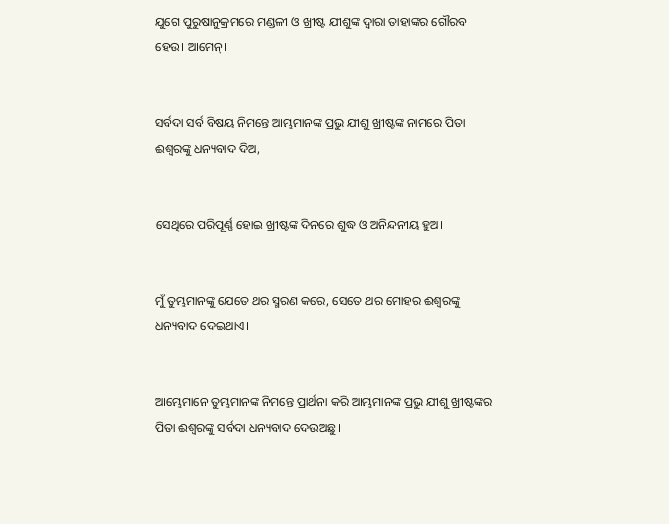ଯୁଗେ ପୁରୁଷାନୁକ୍ରମରେ ମଣ୍ଡଳୀ ଓ ଖ୍ରୀଷ୍ଟ ଯୀଶୁଙ୍କ ଦ୍ୱାରା ତାହାଙ୍କର ଗୌରବ ହେଉ। ଆମେନ୍‍।


ସର୍ବଦା ସର୍ବ ବିଷୟ ନିମନ୍ତେ ଆମ୍ଭମାନଙ୍କ ପ୍ରଭୁ ଯୀଶୁ ଖ୍ରୀଷ୍ଟଙ୍କ ନାମରେ ପିତା ଈଶ୍ବରଙ୍କୁ ଧନ୍ୟବାଦ ଦିଅ,


ସେଥିରେ ପରିପୂର୍ଣ୍ଣ ହୋଇ ଖ୍ରୀଷ୍ଟଙ୍କ ଦିନରେ ଶୁଦ୍ଧ ଓ ଅନିନ୍ଦନୀୟ ହୁଅ।


ମୁଁ ତୁମ୍ଭମାନଙ୍କୁ ଯେତେ ଥର ସ୍ମରଣ କରେ, ସେତେ ଥର ମୋହର ଈଶ୍ବରଙ୍କୁ ଧନ୍ୟବାଦ ଦେଇଥାଏ।


ଆମ୍ଭେମାନେ ତୁମ୍ଭମାନଙ୍କ ନିମନ୍ତେ ପ୍ରାର୍ଥନା କରି ଆମ୍ଭମାନଙ୍କ ପ୍ରଭୁ ଯୀଶୁ ଖ୍ରୀଷ୍ଟଙ୍କର ପିତା ଈଶ୍ବରଙ୍କୁ ସର୍ବଦା ଧନ୍ୟବାଦ ଦେଉଅଛୁ।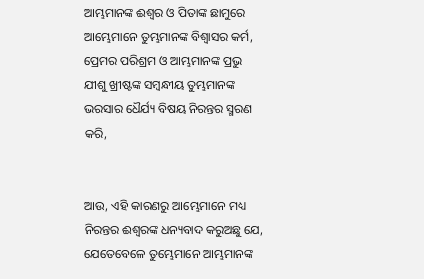ଆମ୍ଭମାନଙ୍କ ଈଶ୍ବର ଓ ପିତାଙ୍କ ଛାମୁରେ ଆମ୍ଭେମାନେ ତୁମ୍ଭମାନଙ୍କ ବିଶ୍ୱାସର କର୍ମ, ପ୍ରେମର ପରିଶ୍ରମ ଓ ଆମ୍ଭମାନଙ୍କ ପ୍ରଭୁ ଯୀଶୁ ଖ୍ରୀଷ୍ଟଙ୍କ ସମ୍ବନ୍ଧୀୟ ତୁମ୍ଭମାନଙ୍କ ଭରସାର ଧୈର୍ଯ୍ୟ ବିଷୟ ନିରନ୍ତର ସ୍ମରଣ କରି,


ଆଉ, ଏହି କାରଣରୁ ଆମ୍ଭେମାନେ ମଧ୍ୟ ନିରନ୍ତର ଈଶ୍ବରଙ୍କ ଧନ୍ୟବାଦ କରୁଅଛୁ ଯେ, ଯେତେବେଳେ ତୁମ୍ଭେମାନେ ଆମ୍ଭମାନଙ୍କ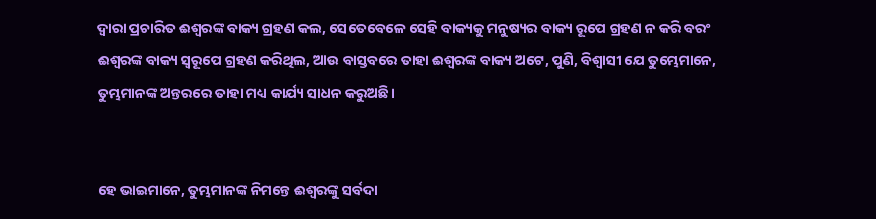ଦ୍ୱାରା ପ୍ରଚାରିତ ଈଶ୍ବରଙ୍କ ବାକ୍ୟ ଗ୍ରହଣ କଲ, ସେତେବେଳେ ସେହି ବାକ୍ୟକୁ ମନୁଷ୍ୟର ବାକ୍ୟ ରୂପେ ଗ୍ରହଣ ନ କରି ବରଂ ଈଶ୍ବରଙ୍କ ବାକ୍ୟ ସ୍ୱରୂପେ ଗ୍ରହଣ କରିଥିଲ, ଆଉ ବାସ୍ତବରେ ତାହା ଈଶ୍ବରଙ୍କ ବାକ୍ୟ ଅଟେ, ପୁଣି, ବିଶ୍ୱାସୀ ଯେ ତୁମ୍ଭେମାନେ, ତୁମ୍ଭମାନଙ୍କ ଅନ୍ତରରେ ତାହା ମଧ୍ୟ କାର୍ଯ୍ୟ ସାଧନ କରୁଅଛି।


ହେ ଭାଇମାନେ, ତୁମ୍ଭମାନଙ୍କ ନିମନ୍ତେ ଈଶ୍ବରଙ୍କୁ ସର୍ବଦା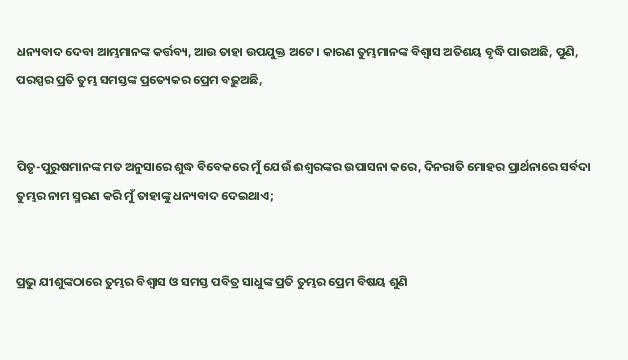ଧନ୍ୟବାଦ ଦେବା ଆମ୍ଭମାନଙ୍କ କର୍ତ୍ତବ୍ୟ, ଆଉ ତାହା ଉପଯୁକ୍ତ ଅଟେ। କାରଣ ତୁମ୍ଭମାନଙ୍କ ବିଶ୍ୱାସ ଅତିଶୟ ବୃଦ୍ଧି ପାଉଅଛି, ପୁଣି, ପରସ୍ପର ପ୍ରତି ତୁମ୍ଭ ସମସ୍ତଙ୍କ ପ୍ରତ୍ୟେକର ପ୍ରେମ ବଢ଼ୁଅଛି,


ପିତୃ-ପୁରୁଷମାନଙ୍କ ମତ ଅନୁସାରେ ଶୁଦ୍ଧ ବିବେକରେ ମୁଁ ଯେଉଁ ଈଶ୍ବରଙ୍କର ଉପାସନା କରେ, ଦିନରାତି ମୋହର ପ୍ରାର୍ଥନାରେ ସର୍ବଦା ତୁମ୍ଭର ନାମ ସ୍ମରଣ କରି ମୁଁ ତାହାଙ୍କୁ ଧନ୍ୟବାଦ ଦେଇଥାଏ;


ପ୍ରଭୁ ଯୀଶୁଙ୍କଠାରେ ତୁମ୍ଭର ବିଶ୍ୱାସ ଓ ସମସ୍ତ ପବିତ୍ର ସାଧୁଙ୍କ ପ୍ରତି ତୁମ୍ଭର ପ୍ରେମ ବିଷୟ ଶୁଣି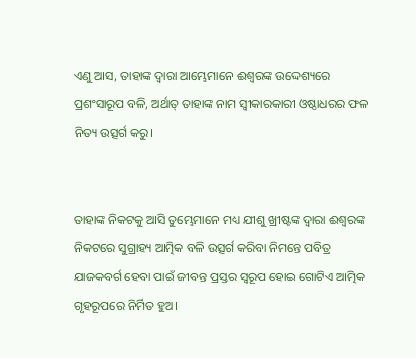ଏଣୁ ଆସ, ତାହାଙ୍କ ଦ୍ୱାରା ଆମ୍ଭେମାନେ ଈଶ୍ବରଙ୍କ ଉଦ୍ଦେଶ୍ୟରେ ପ୍ରଶଂସାରୂପ ବଳି, ଅର୍ଥାତ୍‍ ତାହାଙ୍କ ନାମ ସ୍ୱୀକାରକାରୀ ଓଷ୍ଠାଧରର ଫଳ ନିତ୍ୟ ଉତ୍ସର୍ଗ କରୁ।


ତାହାଙ୍କ ନିକଟକୁ ଆସି ତୁମ୍ଭେମାନେ ମଧ୍ୟ ଯୀଶୁ ଖ୍ରୀଷ୍ଟଙ୍କ ଦ୍ୱାରା ଈଶ୍ବରଙ୍କ ନିକଟରେ ସୁଗ୍ରାହ୍ୟ ଆତ୍ମିକ ବଳି ଉତ୍ସର୍ଗ କରିବା ନିମନ୍ତେ ପବିତ୍ର ଯାଜକବର୍ଗ ହେବା ପାଇଁ ଜୀବନ୍ତ ପ୍ରସ୍ତର ସ୍ୱରୂପ ହୋଇ ଗୋଟିଏ ଆତ୍ମିକ ଗୃହରୂପରେ ନିର୍ମିତ ହୁଅ।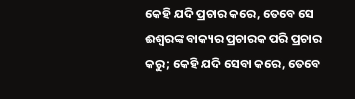କେହି ଯଦି ପ୍ରଚାର କରେ, ତେବେ ସେ ଈଶ୍ବରଙ୍କ ବାକ୍ୟର ପ୍ରଚାରକ ପରି ପ୍ରଚାର କରୁ; କେହି ଯଦି ସେବା କରେ, ତେବେ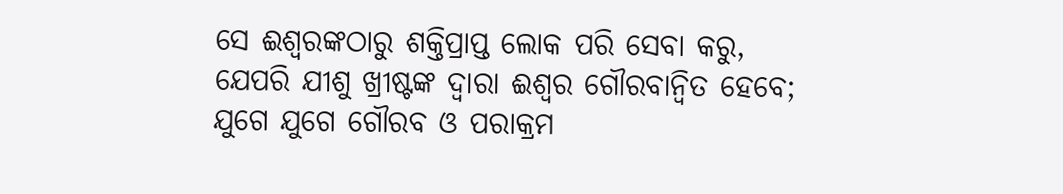ସେ ଈଶ୍ବରଙ୍କଠାରୁ ଶକ୍ତିପ୍ରାପ୍ତ ଲୋକ ପରି ସେବା କରୁ, ଯେପରି ଯୀଶୁ ଖ୍ରୀଷ୍ଟଙ୍କ ଦ୍ୱାରା ଈଶ୍ବର ଗୌରବାନ୍ୱିତ ହେବେ; ଯୁଗେ ଯୁଗେ ଗୌରବ ଓ ପରାକ୍ରମ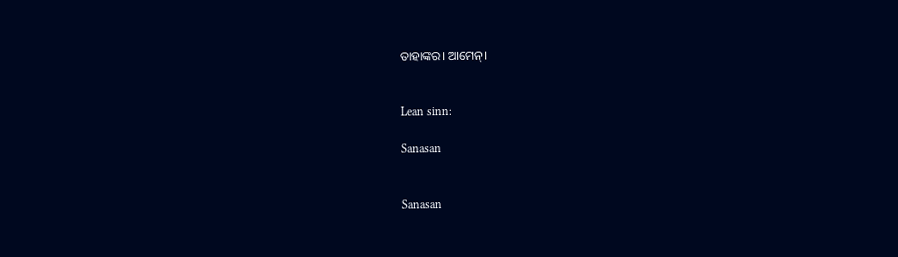ତାହାଙ୍କର। ଆମେନ୍‍।


Lean sinn:

Sanasan


Sanasan